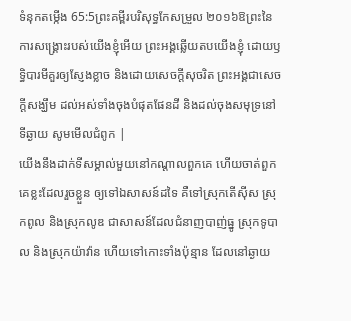ទំនុកតម្កើង 65:5ព្រះគម្ពីរបរិសុទ្ធកែសម្រួល ២០១៦ឱព្រះនៃការសង្គ្រោះរបស់យើងខ្ញុំអើយ ព្រះអង្គឆ្លើយតបយើងខ្ញុំ ដោយឫទ្ធិបារមីគួរឲ្យស្ញែងខ្លាច និងដោយសេចក្ដីសុចរិត ព្រះអង្គជាសេចក្ដីសង្ឃឹម ដល់អស់ទាំងចុងបំផុតផែនដី និងដល់ចុងសមុទ្រនៅទីឆ្ងាយ សូមមើលជំពូក |
យើងនឹងដាក់ទីសម្គាល់មួយនៅកណ្ដាលពួកគេ ហើយចាត់ពួកគេខ្លះដែលរួចខ្លួន ឲ្យទៅឯសាសន៍ដទៃ គឺទៅស្រុកតើស៊ីស ស្រុកពូល និងស្រុកលូឌ ជាសាសន៍ដែលជំនាញបាញ់ធ្នូ ស្រុកទូបាល និងស្រុកយ៉ាវ៉ាន ហើយទៅកោះទាំងប៉ុន្មាន ដែលនៅឆ្ងាយ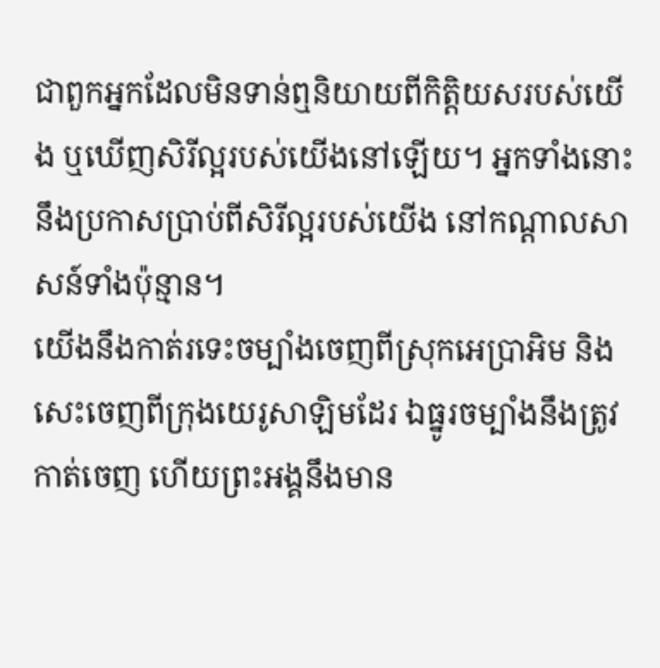ជាពួកអ្នកដែលមិនទាន់ឮនិយាយពីកិត្តិយសរបស់យើង ឬឃើញសិរីល្អរបស់យើងនៅឡើយ។ អ្នកទាំងនោះនឹងប្រកាសប្រាប់ពីសិរីល្អរបស់យើង នៅកណ្ដាលសាសន៍ទាំងប៉ុន្មាន។
យើងនឹងកាត់រទេះចម្បាំងចេញពីស្រុកអេប្រាអិម និងសេះចេញពីក្រុងយេរូសាឡិមដែរ ឯធ្នូរចម្បាំងនឹងត្រូវកាត់ចេញ ហើយព្រះអង្គនឹងមាន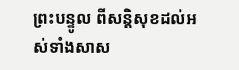ព្រះបន្ទូល ពីសន្តិសុខដល់អស់ទាំងសាស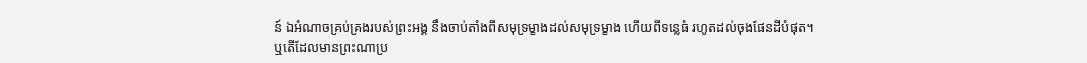ន៍ ឯអំណាចគ្រប់គ្រងរបស់ព្រះអង្គ នឹងចាប់តាំងពីសមុទ្រម្ខាងដល់សមុទ្រម្ខាង ហើយពីទន្លេធំ រហូតដល់ចុងផែនដីបំផុត។
ឬតើដែលមានព្រះណាប្រ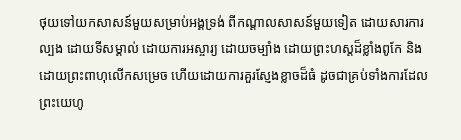ថុយទៅយកសាសន៍មួយសម្រាប់អង្គទ្រង់ ពីកណ្ដាលសាសន៍មួយទៀត ដោយសារការល្បង ដោយទីសម្គាល់ ដោយការអស្ចារ្យ ដោយចម្បាំង ដោយព្រះហស្តដ៏ខ្លាំងពូកែ និងដោយព្រះពាហុលើកសម្រេច ហើយដោយការគួរស្ញែងខ្លាចដ៏ធំ ដូចជាគ្រប់ទាំងការដែលព្រះយេហូ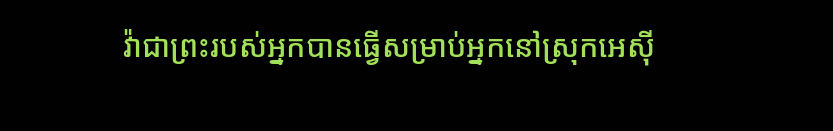វ៉ាជាព្រះរបស់អ្នកបានធ្វើសម្រាប់អ្នកនៅស្រុកអេស៊ី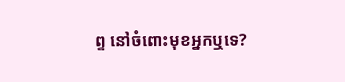ព្ទ នៅចំពោះមុខអ្នកឬទេ?